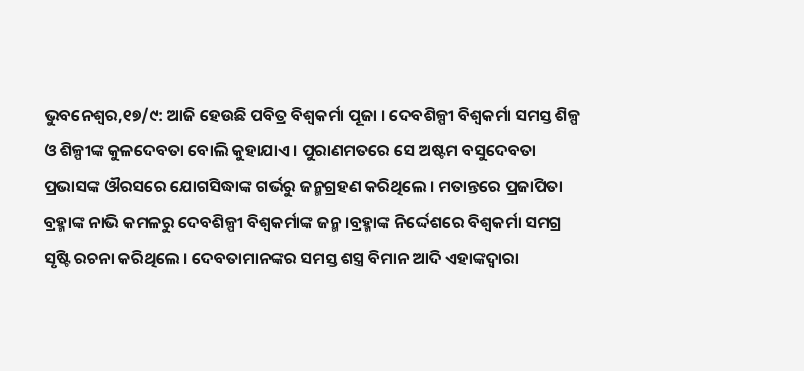ଭୁବନେଶ୍ୱର,୧୭/୯: ଆଜି ହେଉଛି ପବିତ୍ର ବିଶ୍ୱକର୍ମା ପୂଜା । ଦେବଶିଳ୍ପୀ ବିଶ୍ୱକର୍ମା ସମସ୍ତ ଶିଳ୍ପ ଓ ଶିଳ୍ପୀଙ୍କ କୁଳଦେବତା ବୋଲି କୁହାଯାଏ । ପୁରାଣମତରେ ସେ ଅଷ୍ଟମ ବସୁଦେବତା ପ୍ରଭାସଙ୍କ ଔରସରେ ଯୋଗସିଦ୍ଧାଙ୍କ ଗର୍ଭରୁ ଜନ୍ମଗ୍ରହଣ କରିଥିଲେ । ମତାନ୍ତରେ ପ୍ରଜାପିତା ବ୍ରହ୍ମାଙ୍କ ନାଭି କମଳରୁ ଦେବଶିଳ୍ପୀ ବିଶ୍ୱକର୍ମାଙ୍କ ଜନ୍ମ ।ବ୍ରହ୍ମାଙ୍କ ନିର୍ଦ୍ଦେଶରେ ବିଶ୍ୱକର୍ମା ସମଗ୍ର ସୃଷ୍ଟି ରଚନା କରିଥିଲେ । ଦେବତାମାନଙ୍କର ସମସ୍ତ ଶସ୍ତ୍ର ବିମାନ ଆଦି ଏହାଙ୍କଦ୍ୱାରା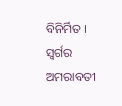ବିନିର୍ମିତ । ସ୍ୱର୍ଗର ଅମରାବତୀ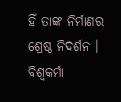ହିଁ ତାଙ୍କ ନିର୍ମାଣର ଶ୍ରେଷ୍ଠ ନିଦର୍ଶନ । ବିଶ୍ୱକର୍ମା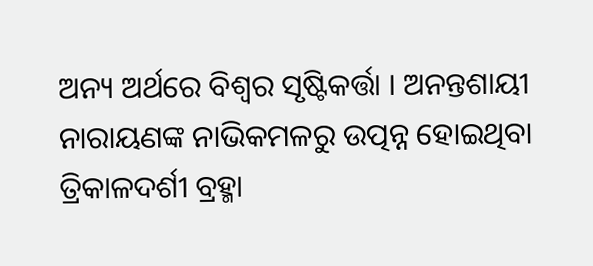ଅନ୍ୟ ଅର୍ଥରେ ବିଶ୍ୱର ସୃଷ୍ଟିକର୍ତ୍ତା । ଅନନ୍ତଶାୟୀ ନାରାୟଣଙ୍କ ନାଭିକମଳରୁ ଉତ୍ପନ୍ନ ହୋଇଥିବା ତ୍ରିକାଳଦର୍ଶୀ ବ୍ରହ୍ମା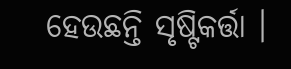ହେଉଛନ୍ତି ସୃଷ୍ଟିକର୍ତ୍ତା ।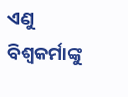ଏଣୁ ବିଶ୍ୱକର୍ମାଙ୍କୁ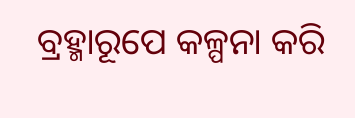ବ୍ରହ୍ମାରୂପେ କଳ୍ପନା କରି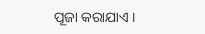ପୂଜା କରାଯାଏ ।